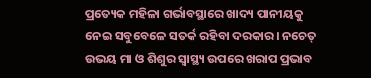ପ୍ରତ୍ୟେକ ମହିଳା ଗର୍ଭାବସ୍ଥାରେ ଖାଦ୍ୟ ପାନୀୟକୁ ନେଇ ସବୁବେଳେ ସତର୍କ ରହିବା ଦରକାର। ନଚେତ୍ ଉଭୟ ମା ଓ ଶିଶୁର ସ୍ବାସ୍ଥ୍ୟ ଉପରେ ଖରାପ ପ୍ରଭାବ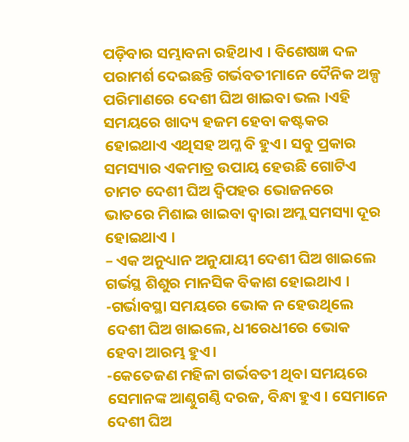ପଡ଼ିବାର ସମ୍ଭାବନା ରହିଥାଏ । ବିଶେଷଜ୍ଞ ଦଳ ପରାମର୍ଶ ଦେଇଛନ୍ତି ଗର୍ଭବତୀମାନେ ଦୈନିକ ଅଳ୍ପ ପରିମାଣରେ ଦେଶୀ ଘିଅ ଖାଇବା ଭଲ ।ଏହି ସମୟରେ ଖାଦ୍ୟ ହଜମ ହେବା କଷ୍ଟକର ହୋଇଥାଏ ଏଥିସହ ଅମ୍ଳ ବି ହୁଏ। ସବୁ ପ୍ରକାର ସମସ୍ୟାର ଏକମାତ୍ର ଉପାୟ ହେଉଛି ଗୋଟିଏ ଚାମଚ ଦେଶୀ ଘିଅ ଦ୍ବିପହର ଭୋଜନରେ ଭାତରେ ମିଶାଇ ଖାଇବା ଦ୍ୱାରା ଅମ୍ଲ ସମସ୍ୟା ଦୂର ହୋଇଥାଏ ।
– ଏକ ଅନୁଧ୍ୟାନ ଅନୁଯାୟୀ ଦେଶୀ ଘିଅ ଖାଇଲେ ଗର୍ଭସ୍ଥ ଶିଶୁର ମାନସିକ ବିକାଶ ହୋଇଥାଏ ।
-ଗର୍ଭାବସ୍ଥା ସମୟରେ ଭୋକ ନ ହେଉଥିଲେ ଦେଶୀ ଘିଅ ଖାଇଲେ, ଧୀରେଧୀରେ ଭୋକ ହେବା ଆରମ୍ଭ ହୁଏ।
-କେତେଜଣ ମହିଳା ଗର୍ଭବତୀ ଥିବା ସମୟରେ ସେମାନଙ୍କ ଆଣ୍ଠୁଗଣ୍ଠି ଦରଜ, ବିନ୍ଧା ହୁଏ । ସେମାନେ ଦେଶୀ ଘିଅ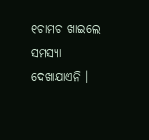୧ଚାମଚ ଖାଇଲେ ସମସ୍ୟା ଦେଖାଯାଏନି ।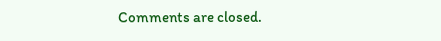Comments are closed.